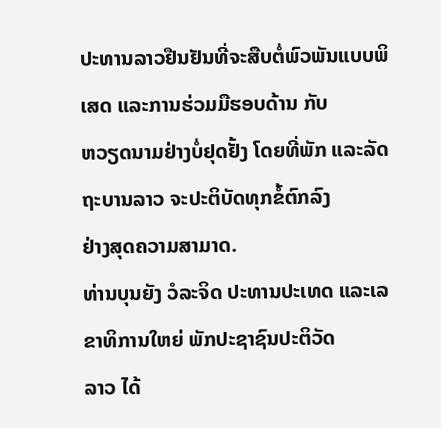ປະທານລາວຢືນຢັນທີ່ຈະສືບຕໍ່ພົວພັນແບບພິເສດ ແລະການຮ່ວມມືຮອບດ້ານ ກັບ
ຫວຽດນາມຢ່າງບໍ່ຢຸດຢັ້ງ ໂດຍທີ່ພັກ ແລະລັດຖະບານລາວ ຈະປະຕິບັດທຸກຂໍ້ຕົກລົງ
ຢ່າງສຸດຄວາມສາມາດ.
ທ່ານບຸນຍັງ ວໍລະຈິດ ປະທານປະເທດ ແລະເລຂາທິການໃຫຍ່ ພັກປະຊາຊົນປະຕິວັດ
ລາວ ໄດ້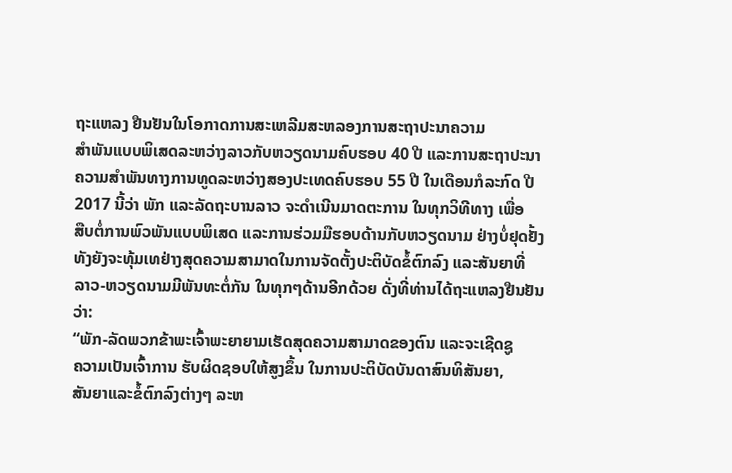ຖະແຫລງ ຢືນຢັນໃນໂອກາດການສະເຫລີມສະຫລອງການສະຖາປະນາຄວາມ
ສໍາພັນແບບພິເສດລະຫວ່າງລາວກັບຫວຽດນາມຄົບຮອບ 40 ປີ ແລະການສະຖາປະນາ
ຄວາມສໍາພັນທາງການທູດລະຫວ່າງສອງປະເທດຄົບຮອບ 55 ປີ ໃນເດືອນກໍລະກົດ ປີ
2017 ນີ້ວ່າ ພັກ ແລະລັດຖະບານລາວ ຈະດໍາເນີນມາດຕະການ ໃນທຸກວິທີທາງ ເພື່ອ
ສືບຕໍ່ການພົວພັນແບບພິເສດ ແລະການຮ່ວມມືຮອບດ້ານກັບຫວຽດນາມ ຢ່າງບໍ່ຢຸດຢັ້ງ
ທັງຍັງຈະທຸ້ມເທຢ່າງສຸດຄວາມສາມາດໃນການຈັດຕັ້ງປະຕິບັດຂໍ້ຕົກລົງ ແລະສັນຍາທີ່
ລາວ-ຫວຽດນາມມີພັນທະຕໍ່ກັນ ໃນທຸກໆດ້ານອີກດ້ວຍ ດັ່ງທີ່ທ່ານໄດ້ຖະແຫລງຢືນຢັນວ່າ:
“ພັກ-ລັດພວກຂ້າພະເຈົ້າພະຍາຍາມເຮັດສຸດຄວາມສາມາດຂອງຕົນ ແລະຈະເຊີດຊູ
ຄວາມເປັນເຈົ້າການ ຮັບຜິດຊອບໃຫ້ສູງຂຶ້ນ ໃນການປະຕິບັດບັນດາສົນທິສັນຍາ,
ສັນຍາແລະຂໍ້ຕົກລົງຕ່າງໆ ລະຫ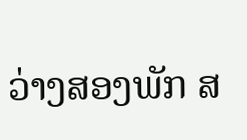ວ່າງສອງພັກ ສ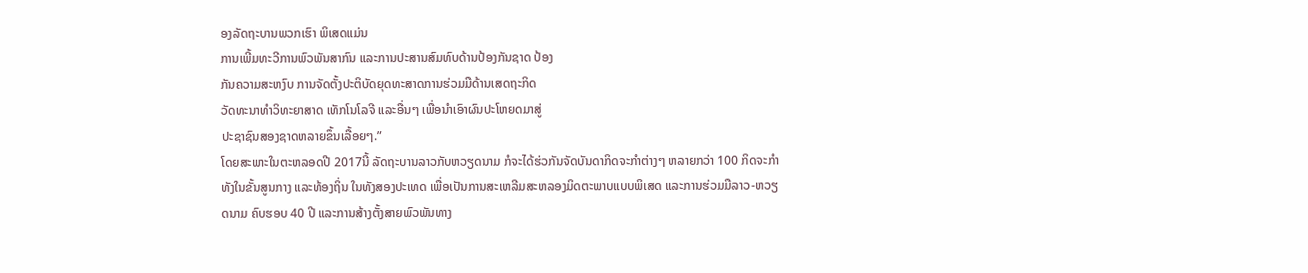ອງລັດຖະບານພວກເຮົາ ພິເສດແມ່ນ
ການເພີ້ມທະວີການພົວພັນສາກົນ ແລະການປະສານສົມທົບດ້ານປ້ອງກັນຊາດ ປ້ອງ
ກັນຄວາມສະຫງົບ ການຈັດຕັ້ງປະຕິບັດຍຸດທະສາດການຮ່ວມມືດ້ານເສດຖະກິດ
ວັດທະນາທໍາວິທະຍາສາດ ເທັກໂນໂລຈີ ແລະອື່ນໆ ເພື່ອນໍາເອົາຜົນປະໂຫຍດມາສູ່
ປະຊາຊົນສອງຊາດຫລາຍຂຶ້ນເລື້ອຍໆ.”
ໂດຍສະພາະໃນຕະຫລອດປີ 2017ນີ້ ລັດຖະບານລາວກັບຫວຽດນາມ ກໍຈະໄດ້ຮ່ວກັນຈັດບັນດາກິດຈະກໍາຕ່າງໆ ຫລາຍກວ່າ 100 ກິດຈະກໍາ ທັງໃນຂັ້ນສູນກາງ ແລະທ້ອງຖິ່ນ ໃນທັງສອງປະເທດ ເພື່ອເປັນການສະເຫລີມສະຫລອງມິດຕະພາບແບບພິເສດ ແລະການຮ່ວມມືລາວ-ຫວຽດນາມ ຄົບຮອບ 40 ປີ ແລະການສ້າງຕັ້ງສາຍພົວພັນທາງ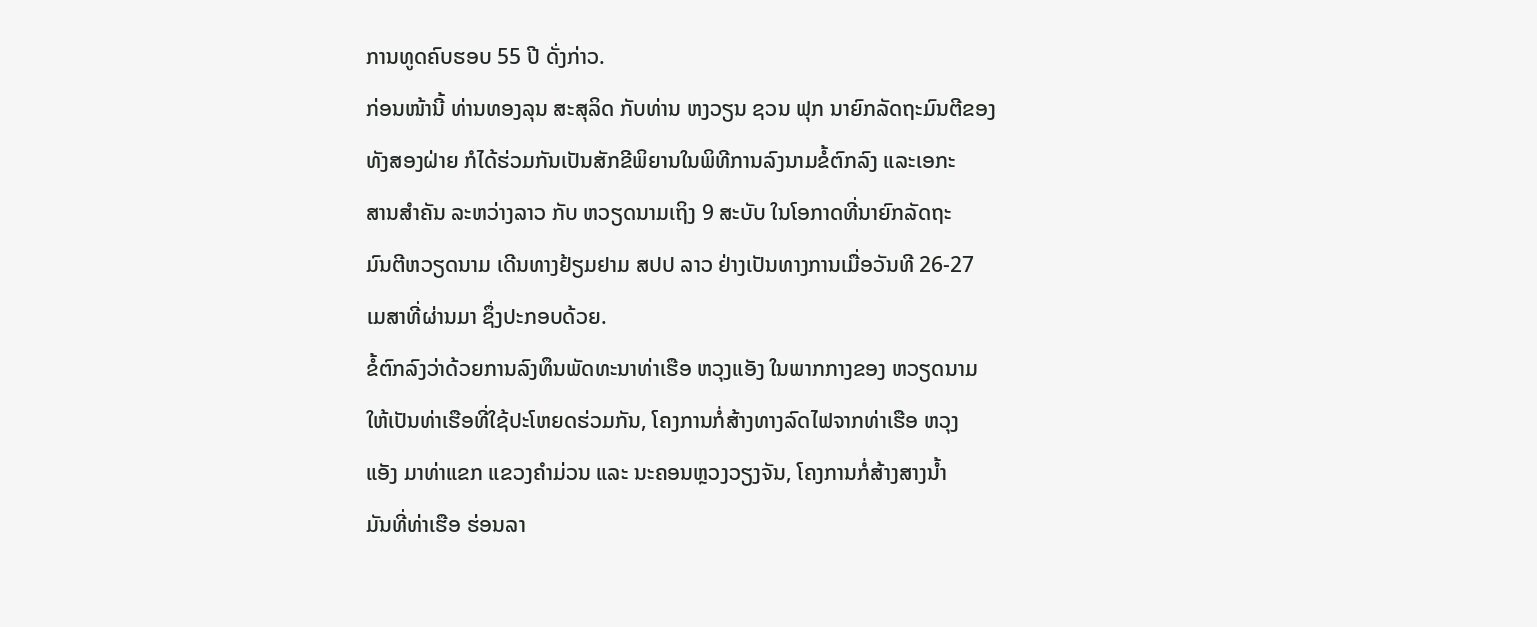ການທູດຄົບຮອບ 55 ປີ ດັ່ງກ່າວ.
ກ່ອນໜ້ານີ້ ທ່ານທອງລຸນ ສະສຸລິດ ກັບທ່ານ ຫງວຽນ ຊວນ ຟຸກ ນາຍົກລັດຖະມົນຕີຂອງ
ທັງສອງຝ່າຍ ກໍໄດ້ຮ່ວມກັນເປັນສັກຂີພິຍານໃນພິທີການລົງນາມຂໍ້ຕົກລົງ ແລະເອກະ
ສານສຳຄັນ ລະຫວ່າງລາວ ກັບ ຫວຽດນາມເຖິງ 9 ສະບັບ ໃນໂອກາດທີ່ນາຍົກລັດຖະ
ມົນຕີຫວຽດນາມ ເດີນທາງຢ້ຽມຢາມ ສປປ ລາວ ຢ່າງເປັນທາງການເມື່ອວັນທີ 26-27
ເມສາທີ່ຜ່ານມາ ຊຶ່ງປະກອບດ້ວຍ.
ຂໍ້ຕົກລົງວ່າດ້ວຍການລົງທຶນພັດທະນາທ່າເຮືອ ຫວຸງແອັງ ໃນພາກກາງຂອງ ຫວຽດນາມ
ໃຫ້ເປັນທ່າເຮືອທີ່ໃຊ້ປະໂຫຍດຮ່ວມກັນ, ໂຄງການກໍ່ສ້າງທາງລົດໄຟຈາກທ່າເຮືອ ຫວຸງ
ແອັງ ມາທ່າແຂກ ແຂວງຄຳມ່ວນ ແລະ ນະຄອນຫຼວງວຽງຈັນ, ໂຄງການກໍ່ສ້າງສາງນ້ຳ
ມັນທີ່ທ່າເຮືອ ຮ່ອນລາ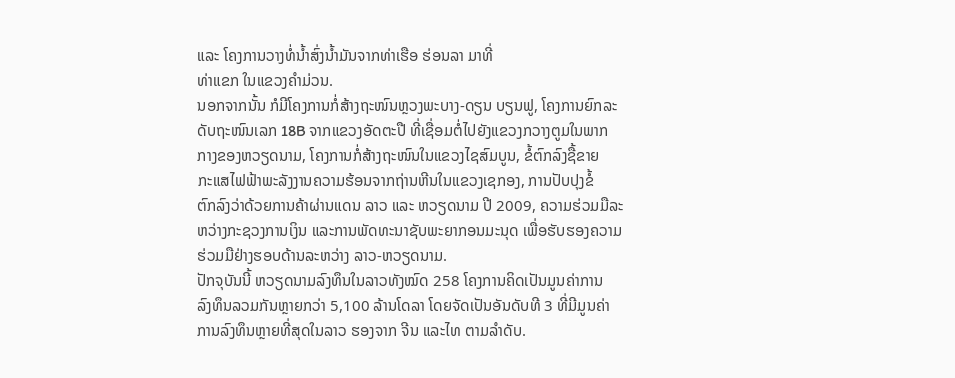ແລະ ໂຄງການວາງທໍ່ນໍ້າສົ່ງນໍ້າມັນຈາກທ່າເຮືອ ຮ່ອນລາ ມາທີ່
ທ່າແຂກ ໃນແຂວງຄຳມ່ວນ.
ນອກຈາກນັ້ນ ກໍມີໂຄງການກໍ່ສ້າງຖະໜົນຫຼວງພະບາງ-ດຽນ ບຽນຟູ, ໂຄງການຍົກລະ
ດັບຖະໜົນເລກ 18B ຈາກແຂວງອັດຕະປື ທີ່ເຊື່ອມຕໍ່ໄປຍັງແຂວງກວາງຕູມໃນພາກ
ກາງຂອງຫວຽດນາມ, ໂຄງການກໍ່ສ້າງຖະໜົນໃນແຂວງໄຊສົມບູນ, ຂໍ້ຕົກລົງຊື້ຂາຍ
ກະແສໄຟຟ້າພະລັງງານຄວາມຮ້ອນຈາກຖ່ານຫີນໃນແຂວງເຊກອງ, ການປັບປຸງຂໍ້
ຕົກລົງວ່າດ້ວຍການຄ້າຜ່ານແດນ ລາວ ແລະ ຫວຽດນາມ ປີ 2009, ຄວາມຮ່ວມມືລະ
ຫວ່າງກະຊວງການເງິນ ແລະການພັດທະນາຊັບພະຍາກອນມະນຸດ ເພື່ອຮັບຮອງຄວາມ
ຮ່ວມມືຢ່າງຮອບດ້ານລະຫວ່າງ ລາວ-ຫວຽດນາມ.
ປັກຈຸບັນນີ້ ຫວຽດນາມລົງທຶນໃນລາວທັງໝົດ 258 ໂຄງການຄິດເປັນມູນຄ່າການ
ລົງທຶນລວມກັນຫຼາຍກວ່າ 5,100 ລ້ານໂດລາ ໂດຍຈັດເປັນອັນດັບທີ 3 ທີ່ມີມູນຄ່າ
ການລົງທຶນຫຼາຍທີ່ສຸດໃນລາວ ຮອງຈາກ ຈີນ ແລະໄທ ຕາມລຳດັບ.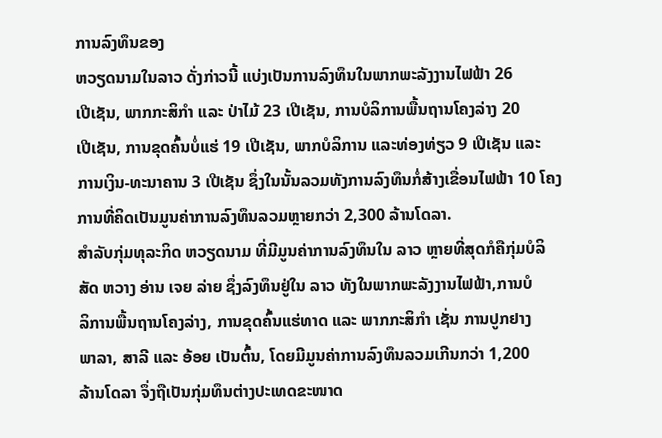ການລົງທຶນຂອງ
ຫວຽດນາມໃນລາວ ດັ່ງກ່າວນີ້ ແບ່ງເປັນການລົງທຶນໃນພາກພະລັງງານໄຟຟ້າ 26
ເປີເຊັນ, ພາກກະສິກຳ ແລະ ປ່າໄມ້ 23 ເປີເຊັນ, ການບໍລິການພື້ນຖານໂຄງລ່າງ 20
ເປີເຊັນ, ການຂຸດຄົ້ນບໍ່ແຮ່ 19 ເປີເຊັນ, ພາກບໍລິການ ແລະທ່ອງທ່ຽວ 9 ເປີເຊັນ ແລະ
ການເງິນ-ທະນາຄານ 3 ເປີເຊັນ ຊຶ່ງໃນນັ້ນລວມທັງການລົງທຶນກໍ່ສ້າງເຂື່ອນໄຟຟ້າ 10 ໂຄງການທີ່ຄິດເປັນມູນຄ່າການລົງທຶນລວມຫຼາຍກວ່າ 2,300 ລ້ານໂດລາ.
ສຳລັບກຸ່ມທຸລະກິດ ຫວຽດນາມ ທີ່ມີມູນຄ່າການລົງທຶນໃນ ລາວ ຫຼາຍທີ່ສຸດກໍຄືກຸ່ມບໍລິ
ສັດ ຫວາງ ອ່ານ ເຈຍ ລ່າຍ ຊຶ່ງລົງທຶນຢູ່ໃນ ລາວ ທັງໃນພາກພະລັງງານໄຟຟ້າ,ການບໍ
ລິການພື້ນຖານໂຄງລ່າງ, ການຂຸດຄົ້ນແຮ່ທາດ ແລະ ພາກກະສິກຳ ເຊັ່ນ ການປູກຢາງ
ພາລາ, ສາລີ ແລະ ອ້ອຍ ເປັນຕົ້ນ, ໂດຍມີມູນຄ່າການລົງທຶນລວມເກີນກວ່າ 1,200
ລ້ານໂດລາ ຈຶ່ງຖືເປັນກຸ່ມທຶນຕ່າງປະເທດຂະໜາດ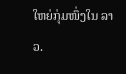ໃຫຍ່ກຸ່ມໜຶ່ງໃນ ລາວ.